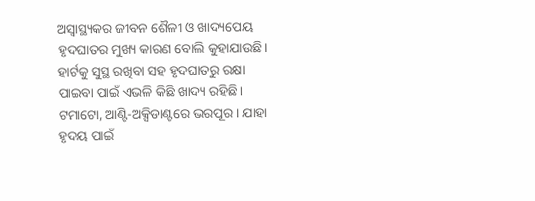ଅସ୍ୱାସ୍ଥ୍ୟକର ଜୀବନ ଶୈଳୀ ଓ ଖାଦ୍ୟପେୟ ହୃଦଘାତର ମୁଖ୍ୟ କାରଣ ବୋଲି କୁହାଯାଉଛି।
ହାର୍ଟକୁ ସୁସ୍ଥ ରଖିବା ସହ ହୃଦଘାତରୁ ରକ୍ଷା ପାଇବା ପାଇଁ ଏଭଳି କିଛି ଖାଦ୍ୟ ରହିଛି।
ଟମାଟୋ, ଆଣ୍ଟି-ଅକ୍ସିଡାଣ୍ଟରେ ଭରପୂର । ଯାହା ହୃଦୟ ପାଇଁ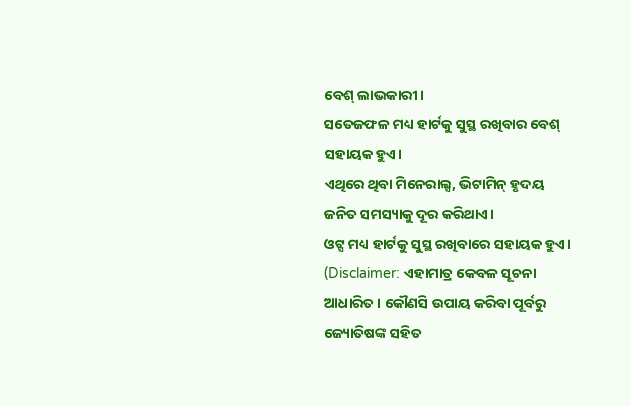ବେଶ୍ ଲାଭକାରୀ।
ସତେଜଫଳ ମଧ୍ୟ ହାର୍ଟକୁ ସୁସ୍ଥ ରଖିବାର ବେଶ୍ ସହାୟକ ହୁଏ।
ଏଥିରେ ଥିବା ମିନେରାଲ୍ସ, ଭିଟାମିନ୍ ହୃଦୟ ଜନିତ ସମସ୍ୟାକୁ ଦୂର କରିଥାଏ।
ଓଟ୍ସ ମଧ୍ୟ ହାର୍ଟକୁ ସୁସ୍ଥ ରଖିବାରେ ସହାୟକ ହୁଏ। (Disclaimer: ଏହାମାତ୍ର କେବଳ ସୂଚନା ଆଧାରିତ । କୌଣସି ଉପାୟ କରିବା ପୂର୍ବରୁ ଜ୍ୟୋତିଷଙ୍କ ସହିତ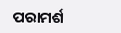ପରାମର୍ଶ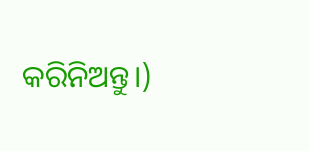କରିନିଅନ୍ତୁ।)